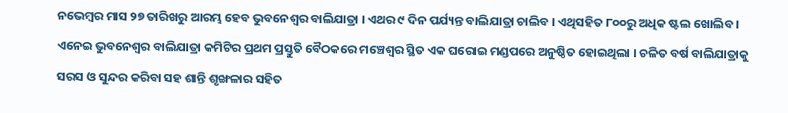ନଭେମ୍ବର ମାସ ୨୭ ତାରିଖରୁ ଆରମ୍ଭ ହେବ ଭୁବନେଶ୍ୱର ବାଲିଯାତ୍ରା । ଏଥର ୯ ଦିନ ପର୍ଯ୍ୟନ୍ତ ବାଲିଯାତ୍ରା ଚାଲିବ । ଏଥିସହିତ ୮୦୦ରୁ ଅଧିକ ଷ୍ଟଲ ଖୋଲିବ । ଏନେଇ ଭୁବନେଶ୍ୱର ବାଲିଯାତ୍ରା କମିଟିର ପ୍ରଥମ ପ୍ରସ୍ତୁତି ବୈଠକରେ ମଞ୍ଚେଶ୍ୱର ସ୍ଥିତ ଏକ ଘରୋଇ ମଣ୍ଡପରେ ଅନୁଷ୍ଠିତ ହୋଇଥିଲା । ଚଳିତ ବର୍ଷ ବାଲିଯାତ୍ରାକୁ ସରସ ଓ ସୁନ୍ଦର କରିବା ସହ ଶାନ୍ତି ଶୃଙ୍ଖଳାର ସହିତ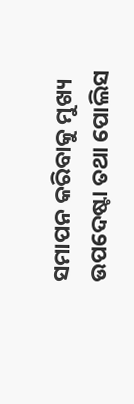ସମାପନ କରିବାକୁ ମୁଖ୍ୟ ଉପଦେଷ୍ଟା ତଥା ପୋଲିସ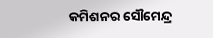କମିଶନର ସୌମେନ୍ଦ୍ର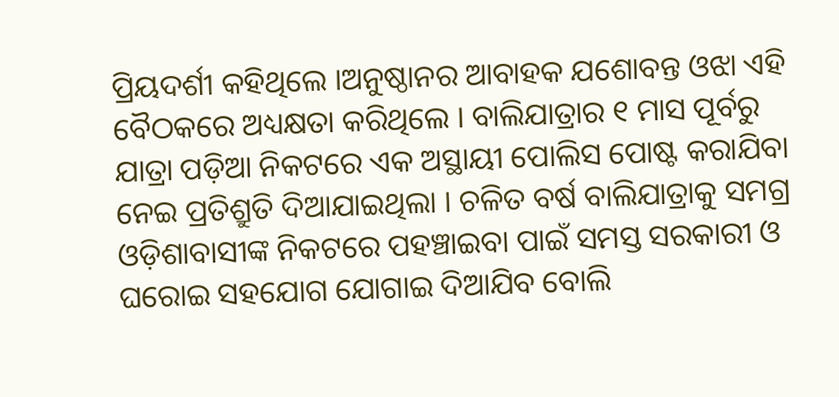ପ୍ରିୟଦର୍ଶୀ କହିଥିଲେ ।ଅନୁଷ୍ଠାନର ଆବାହକ ଯଶୋବନ୍ତ ଓଝା ଏହି ବୈଠକରେ ଅଧ୍ୟକ୍ଷତା କରିଥିଲେ । ବାଲିଯାତ୍ରାର ୧ ମାସ ପୂର୍ବରୁ ଯାତ୍ରା ପଡ଼ିଆ ନିକଟରେ ଏକ ଅସ୍ଥାୟୀ ପୋଲିସ ପୋଷ୍ଟ କରାଯିବା ନେଇ ପ୍ରତିଶ୍ରୁତି ଦିଆଯାଇଥିଲା । ଚଳିତ ବର୍ଷ ବାଲିଯାତ୍ରାକୁ ସମଗ୍ର ଓଡ଼ିଶାବାସୀଙ୍କ ନିକଟରେ ପହଞ୍ଚାଇବା ପାଇଁ ସମସ୍ତ ସରକାରୀ ଓ ଘରୋଇ ସହଯୋଗ ଯୋଗାଇ ଦିଆଯିବ ବୋଲି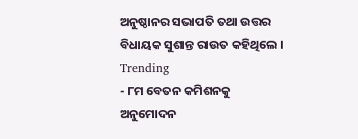ଅନୁଷ୍ଠାନର ସଭାପତି ତଥା ଉତ୍ତର ବିଧାୟକ ସୁଶାନ୍ତ ରାଉତ କହିଥିଲେ ।
Trending
- ୮ମ ବେତନ କମିଶନକୁ ଅନୁମୋଦନ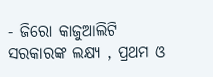- ଜିରୋ କାଜୁଆଲିଟି ସରକାରଙ୍କ ଲକ୍ଷ୍ୟ , ପ୍ରଥମ ଓ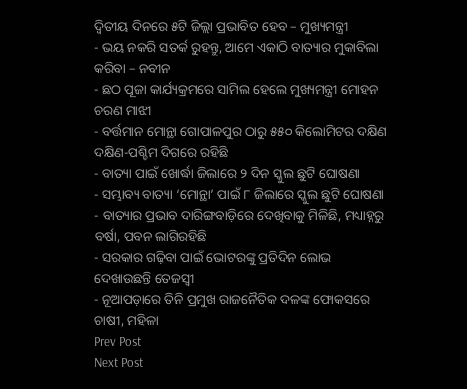ଦ୍ୱିତୀୟ ଦିନରେ ୫ଟି ଜିଲ୍ଲା ପ୍ରଭାବିତ ହେବ – ମୁଖ୍ୟମନ୍ତ୍ରୀ
- ଭୟ ନକରି ସତର୍କ ରୁହନ୍ତୁ, ଆମେ ଏକାଠି ବାତ୍ୟାର ମୁକାବିଲା କରିବା – ନବୀନ
- ଛଠ ପୂଜା କାର୍ଯ୍ୟକ୍ରମରେ ସାମିଲ ହେଲେ ମୁଖ୍ୟମନ୍ତ୍ରୀ ମୋହନ ଚରଣ ମାଝୀ
- ବର୍ତ୍ତମାନ ମୋନ୍ଥା ଗୋପାଳପୁର ଠାରୁ ୫୫୦ କିଲୋମିଟର ଦକ୍ଷିଣ ଦକ୍ଷିଣ-ପଶ୍ଚିମ ଦିଗରେ ରହିଛି
- ବାତ୍ୟା ପାଇଁ ଖୋର୍ଦ୍ଧା ଜିଲାରେ ୨ ଦିନ ସ୍କୁଲ ଛୁଟି ଘୋଷଣା
- ସମ୍ଭାବ୍ୟ ବାତ୍ୟା ‘ମୋନ୍ଥା’ ପାଇଁ ୮ ଜିଲାରେ ସ୍କୁଲ ଛୁଟି ଘୋଷଣା
- ବାତ୍ୟାର ପ୍ରଭାବ ଦାରିଙ୍ଗବାଡ଼ିରେ ଦେଖିବାକୁ ମିଳିଛି, ମଧ୍ୟାହ୍ନରୁ ବର୍ଷା, ପବନ ଲାଗିରହିଛି
- ସରକାର ଗଢ଼ିବା ପାଇଁ ଭୋଟରଙ୍କୁ ପ୍ରତିଦିନ ଲୋଭ ଦେଖାଉଛନ୍ତି ତେଜସ୍ବୀ
- ନୂଆପଡ଼ାରେ ତିନି ପ୍ରମୁଖ ରାଜନୈତିକ ଦଳଙ୍କ ଫୋକସରେ ଚାଷୀ, ମହିଳା
Prev Post
Next Post